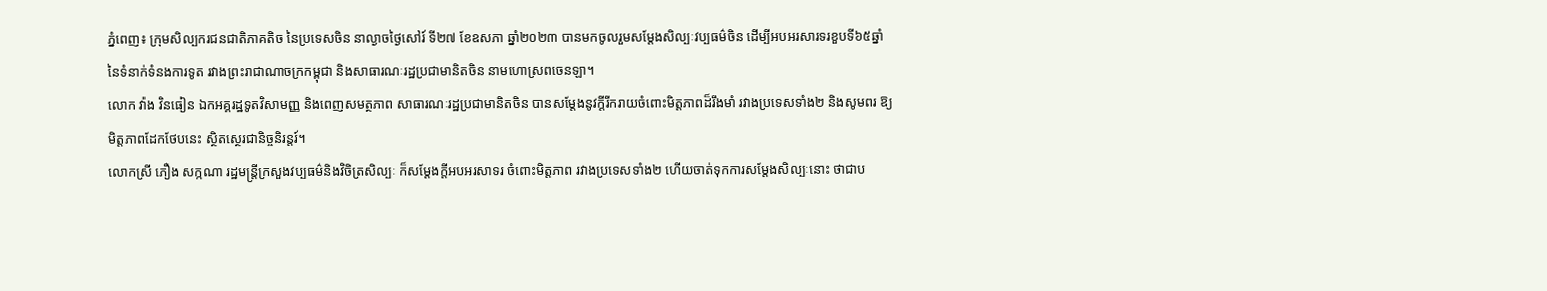ភ្នំពេញ៖ ក្រុមសិល្បករជនជាតិភាគតិច នៃប្រទេសចិន នាល្ងាចថ្ងៃសៅរ៍ ទី២៧ ខែឧសភា ឆ្នាំ២០២៣ បានមកចូលរួមសម្តែងសិល្បៈវប្បធម៌ចិន ដើម្បីអបអរសារទរខួបទី៦៥ឆ្នាំ នៃទំនាក់ទំនងការទូត រវាងព្រះរាជាណាចក្រកម្ពុជា និងសាធារណៈរដ្ឋប្រជាមានិតចិន នាមហោស្រពចេនឡា។
លោក វ៉ាង វិនធៀន ឯកអគ្គរដ្ឋទូតវិសាមញ្ញ និងពេញសមត្ថភាព សាធារណៈរដ្ឋប្រជាមានិតចិន បានសម្តែងនូវក្តីរីករាយចំពោះមិត្តភាពដ៏រឹងមាំ រវាងប្រទេសទាំង២ និងសូមពរ ឱ្យមិត្តភាពដែកថែបនេះ ស្ថិតស្ថេរជានិច្ចនិរន្តរ៍។
លោកស្រី ភឿង សក្កណា រដ្ឋមន្រ្តីក្រសួងវប្បធម៌និងវិចិត្រសិល្បៈ ក៏សម្តែងក្តីអបអរសាទរ ចំពោះមិត្តភាព រវាងប្រទេសទាំង២ ហើយចាត់ទុកការសម្តែងសិល្បៈនោះ ថាជាប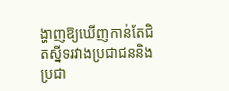ង្ហាញឱ្យឃើញកាន់តែជិតស្នីទរវាងប្រជាជននិងប្រជា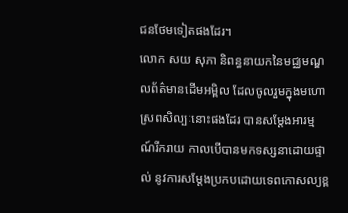ជនថែមទៀតផងដែរ។
លោក សយ សុភា និពន្ធនាយកនៃមជ្ឈមណ្ឌលព័ត៌មានដើមអម្ពិល ដែលចូលរួមក្នុងមហោស្រពសិល្បៈនោះផងដែរ បានសម្តែងអារម្មណ៍រីករាយ កាលបើបានមកទស្សនាដោយផ្ទាល់ នូវការសម្តែងប្រកបដោយទេពកោសល្យខ្ព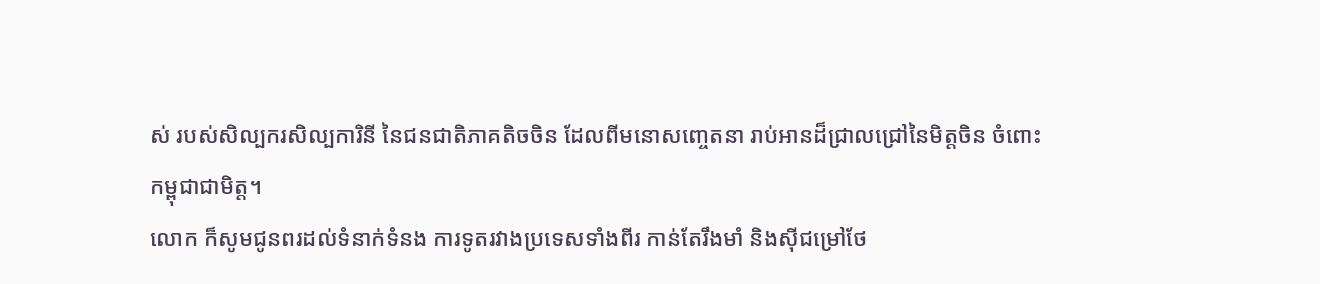ស់ របស់សិល្បករសិល្បការិនី នៃជនជាតិភាគតិចចិន ដែលពីមនោសញ្ចេតនា រាប់អានដ៏ជ្រាលជ្រៅនៃមិត្តចិន ចំពោះកម្ពុជាជាមិត្ត។
លោក ក៏សូមជូនពរដល់ទំនាក់ទំនង ការទូតរវាងប្រទេសទាំងពីរ កាន់តែរឹងមាំ និងស៊ីជម្រៅថែ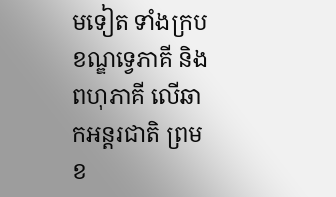មទៀត ទាំងក្របខណ្ឌទ្វេភាគី និងពហុភាគី លើឆាកអន្តរជាតិ ព្រមខ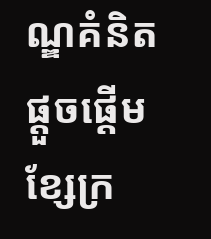ណ្ឌគំនិតផ្តួចផ្តើមខ្សែក្រ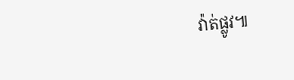វ៉ាត់ផ្លូវ៕